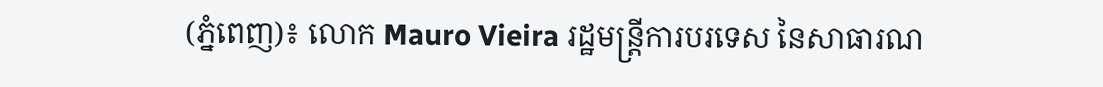(ភ្នំពេញ)៖ លោក Mauro Vieira រដ្ឋមន្ត្រីការបរទេស នៃសាធារណ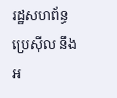រដ្ឋសហព័ន្ធប្រេស៊ីល នឹងអ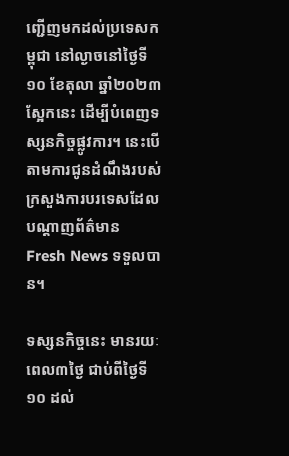ញ្ជើញមកដល់ប្រទេសកម្ពុជា នៅល្ងាចនៅថ្ងៃទី១០ ខែតុលា ឆ្នាំ២០២៣ ស្អែកនេះ ដើម្បីបំពេញទស្សនកិច្ចផ្លូវការ។ នេះបើតាមការជូនដំណឹងរបស់ក្រសួងការបរទេសដែលបណ្តាញព័ត៌មាន Fresh News ទទួលបាន។

ទស្សនកិច្ចនេះ មានរយៈពេល៣ថ្ងៃ ជាប់ពីថ្ងៃទី១០ ដល់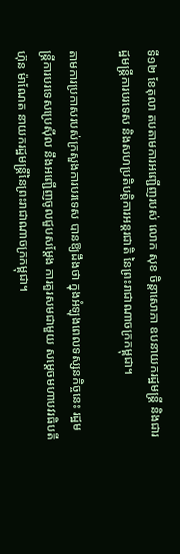ទី១២ ខែតុលា តបតាមការអញ្ជើញរបស់ លោក សុខ ចិន្តាសោភា ឧបនាយករដ្ឋមន្ត្រី និងជារដ្ឋមន្ត្រីការបរទេស និងសហប្រតិបត្តិការអន្តរជាតិ នៃព្រះរាជាណាចក្រកម្ពុជា។

តាមការប្រកាសរបស់ក្រសួងការបរទេស បានឱ្យដឹងថា ក្នុងអំឡុងពេលទស្សនកិច្ចនេះ រដ្ឋមន្ត្រីការបរទេសប្រេស៊ីល នឹងអញ្ជើញចូលជួបសម្ដែង ការគួរសមជាមួយ សម្តេចមហាបវរធិបតី ហ៊ុន ម៉ាណែត នាយករដ្ឋមន្ត្រីនៃព្រះរាជាណាចក្រកម្ពុជា។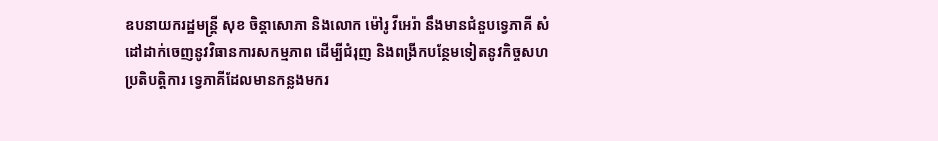ឧបនាយករដ្ឋមន្ត្រី សុខ ចិន្តាសោភា និងលោក ម៉ៅរូ វីអេរ៉ា នឹងមានជំនួបទ្វេភាគី សំដៅដាក់ចេញនូវវិធានការសកម្មភាព ដើម្បីជំរុញ និងពង្រីកបន្ថែមទៀតនូវកិច្ចសហប្រតិបត្តិការ ទ្វេភាគីដែលមានកន្លងមករ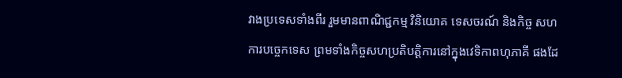វាងប្រទេសទាំងពីរ រួមមានពាណិជ្ជកម្ម វិនិយោគ ទេសចរណ៍ និងកិច្ច សហការបច្ចេកទេស ព្រមទាំងកិច្ចសហប្រតិបត្តិការនៅក្នុងវេទិកាពហុភាគី ផងដែ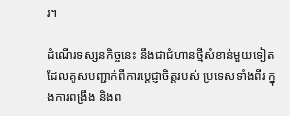រ។

ដំណើរទស្សនកិច្ចនេះ នឹងជាជំហានថ្មីសំខាន់មួយទៀត ដែលគូសបញ្ជាក់ពីការប្តេជ្ញាចិត្តរបស់ ប្រទេសទាំងពីរ ក្នុងការពង្រឹង និងព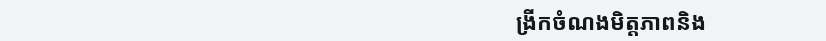ង្រីកចំណងមិត្តភាពនិង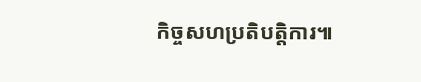កិច្ចសហប្រតិបត្តិការ៕